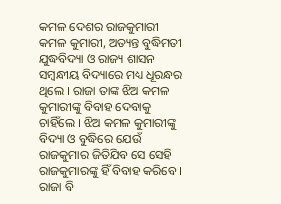କମଳ ଦେଶର ରାଜକୁମାରୀ କମଳ କୁମାରୀ, ଅତ୍ୟନ୍ତ ବୁଦ୍ଧିମତୀ ଯୁଦ୍ଧବିଦ୍ୟା ଓ ରାଜ୍ୟ ଶାସନ ସମ୍ବନ୍ଧୀୟ ବିଦ୍ୟାରେ ମଧ୍ୟ ଧୂରନ୍ଧର ଥିଲେ । ରାଜା ତାଙ୍କ ଝିଅ କମଳ କୁମାରୀଙ୍କୁ ବିବାହ ଦେବାକୁ ଚାହିଁଲେ । ଝିଅ କମଳ କୁମାରୀଙ୍କୁ ବିଦ୍ୟା ଓ ବୁଦ୍ଧିରେ ଯେଉଁ ରାଜକୁମାର ଜିତିଯିବ ସେ ସେହି ରାଜକୁମାରଙ୍କୁ ହିଁ ବିବାହ କରିବେ ।
ରାଜା ବି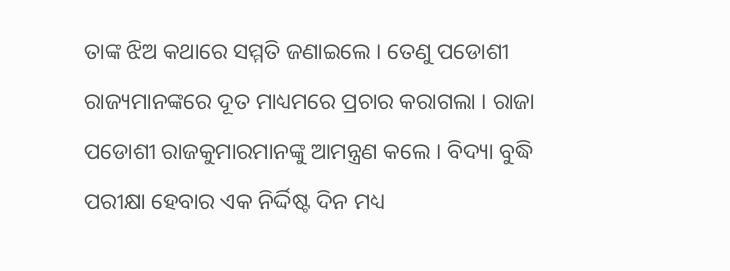ତାଙ୍କ ଝିଅ କଥାରେ ସମ୍ମତି ଜଣାଇଲେ । ତେଣୁ ପଡୋଶୀ ରାଜ୍ୟମାନଙ୍କରେ ଦୂତ ମାଧ୍ୟମରେ ପ୍ରଚାର କରାଗଲା । ରାଜା ପଡୋଶୀ ରାଜକୁମାରମାନଙ୍କୁ ଆମନ୍ତ୍ରଣ କଲେ । ବିଦ୍ୟା ବୁଦ୍ଧି ପରୀକ୍ଷା ହେବାର ଏକ ନିର୍ଦ୍ଦିଷ୍ଟ ଦିନ ମଧ୍ୟ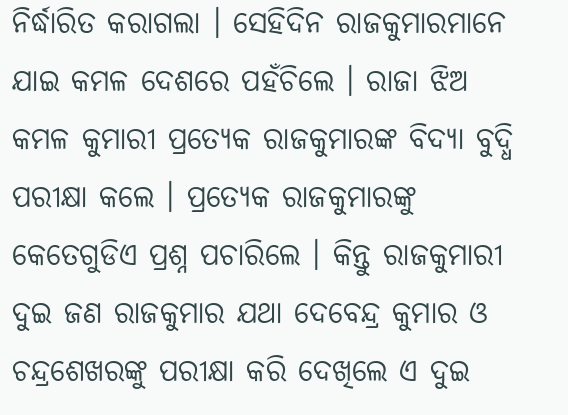ନିର୍ଦ୍ଧାରିତ କରାଗଲା । ସେହିଦିନ ରାଜକୁମାରମାନେ ଯାଇ କମଳ ଦେଶରେ ପହଁଚିଲେ । ରାଜା ଝିଅ କମଳ କୁମାରୀ ପ୍ରତ୍ୟେକ ରାଜକୁମାରଙ୍କ ବିଦ୍ୟା ବୁଦ୍ଧି ପରୀକ୍ଷା କଲେ । ପ୍ରତ୍ୟେକ ରାଜକୁମାରଙ୍କୁ କେତେଗୁଡିଏ ପ୍ରଶ୍ନ ପଚାରିଲେ । କିନ୍ତୁ ରାଜକୁମାରୀ ଦୁଇ ଜଣ ରାଜକୁମାର ଯଥା ଦେବେନ୍ଦ୍ର କୁମାର ଓ ଚନ୍ଦ୍ରଶେଖରଙ୍କୁ ପରୀକ୍ଷା କରି ଦେଖିଲେ ଏ ଦୁଇ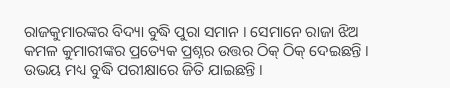ରାଜକୁମାରଙ୍କର ବିଦ୍ୟା ବୁଦ୍ଧି ପୁରା ସମାନ । ସେମାନେ ରାଜା ଝିଅ କମଳ କୁମାରୀଙ୍କର ପ୍ରତ୍ୟେକ ପ୍ରଶ୍ନର ଉତ୍ତର ଠିକ୍ ଠିକ୍ ଦେଇଛନ୍ତି । ଉଭୟ ମଧ୍ୟ ବୁଦ୍ଧି ପରୀକ୍ଷାରେ ଜିତି ଯାଇଛନ୍ତି ।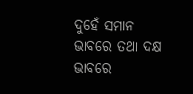ଦୁହେଁ ସମାନ ଭାବରେ ତଥା ଦକ୍ଷ ଭାବରେ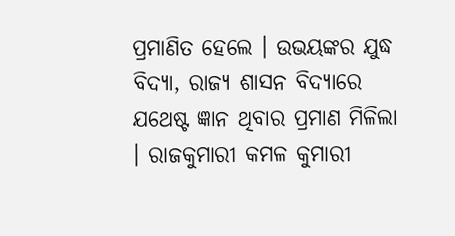ପ୍ରମାଣିତ ହେଲେ । ଉଭୟଙ୍କର ଯୁଦ୍ଧ ବିଦ୍ୟା, ରାଜ୍ୟ ଶାସନ ବିଦ୍ୟାରେ ଯଥେଷ୍ଟ ଜ୍ଞାନ ଥିବାର ପ୍ରମାଣ ମିଳିଲା । ରାଜକୁମାରୀ କମଳ କୁମାରୀ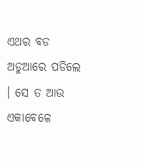ଏଥର ବଡ ଅଡୁଆରେ ପଡିଲେ । ସେ ତ ଆଉ ଏକାବେଳେ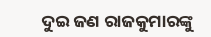ଦୁଇ ଜଣ ରାଜକୁମାରଙ୍କୁ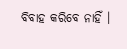ବିବାହ କରିବେ ନାହିଁ ।